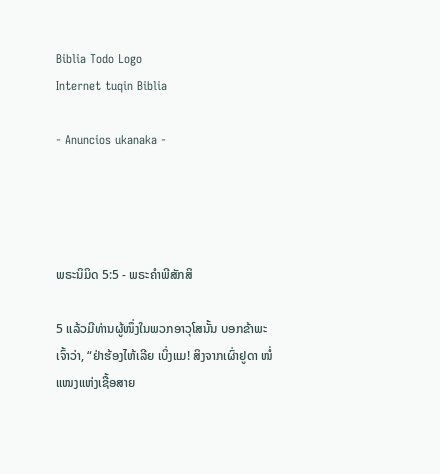Biblia Todo Logo
Internet tuqin Biblia

- Anuncios ukanaka -




ພຣະນິມິດ 5:5 - ພຣະຄຳພີສັກສິ

5 ແລ້ວມີທ່ານຜູ້ໜຶ່ງໃນພວກອາວຸໂສນັ້ນ ບອກຂ້າພະເຈົ້າວ່າ, “ຢ່າຮ້ອງໄຫ້ເລີຍ ເບິ່ງແມ! ສິງຈາກເຜົ່າຢູດາ ໜໍ່ແໜງແຫ່ງເຊື້ອສາຍ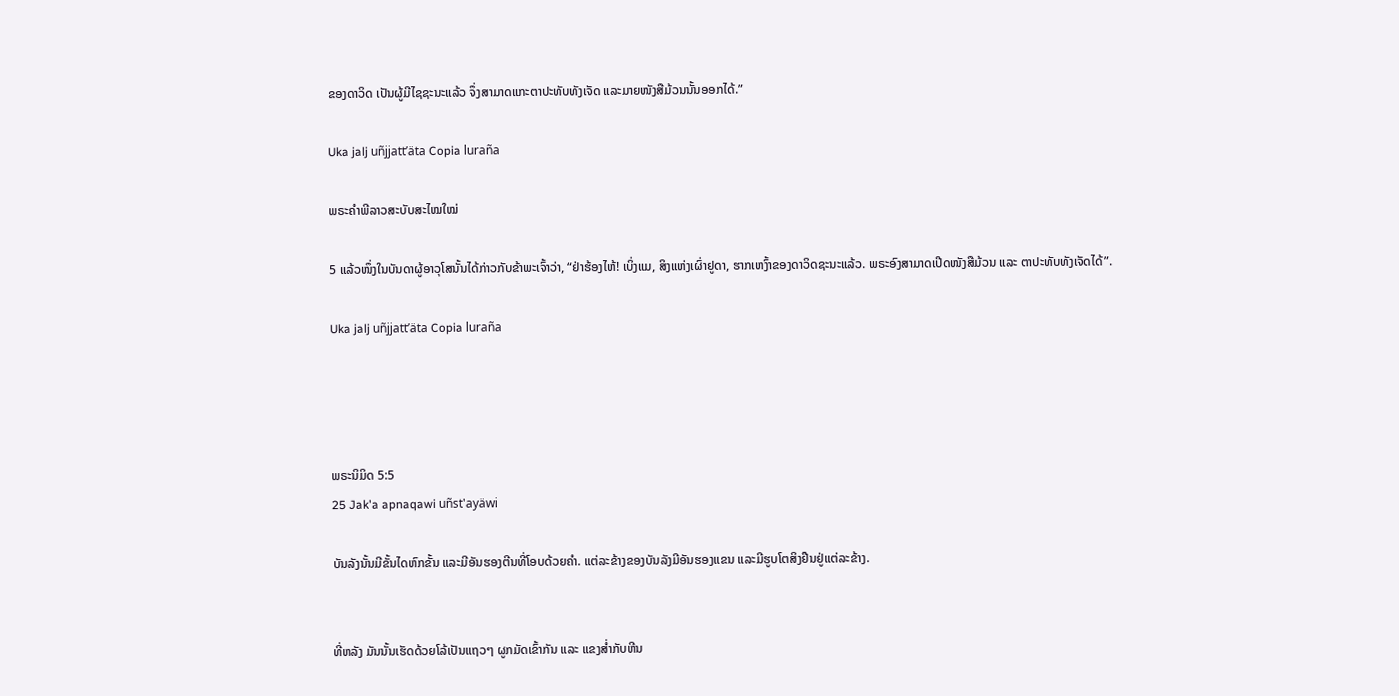ຂອງດາວິດ ເປັນຜູ້ມີໄຊຊະນະແລ້ວ ຈຶ່ງສາມາດແກະຕາປະທັບທັງເຈັດ ແລະມາຍໜັງສືມ້ວນນັ້ນອອກໄດ້.”

Uka jalj uñjjattʼäta Copia luraña

ພຣະຄຳພີລາວສະບັບສະໄໝໃໝ່

5 ແລ້ວໜຶ່ງໃນບັນດາຜູ້ອາວຸໂສນັ້ນໄດ້ກ່າວກັບຂ້າພະເຈົ້າວ່າ, “ຢ່າຮ້ອງໄຫ້! ເບິ່ງແມ, ສິງແຫ່ງເຜົ່າຢູດາ, ຮາກເຫງົ້າຂອງດາວິດຊະນະແລ້ວ. ພຣະອົງສາມາດເປີດໜັງສືມ້ວນ ແລະ ຕາປະທັບທັງເຈັດໄດ້”.

Uka jalj uñjjattʼäta Copia luraña




ພຣະນິມິດ 5:5
25 Jak'a apnaqawi uñst'ayäwi

ບັນລັງນັ້ນມີຂັ້ນໄດຫົກຂັ້ນ ແລະມີອັນຮອງຕີນທີ່ໂອບດ້ວຍຄຳ. ແຕ່ລະຂ້າງຂອງບັນລັງມີອັນຮອງແຂນ ແລະມີຮູບໂຕສິງຢືນຢູ່ແຕ່ລະຂ້າງ.


ທີ່ຫລັງ ມັນນັ້ນເຮັດດ້ວຍໂລ້ເປັນແຖວໆ ຜູກມັດເຂົ້າກັນ ແລະ ແຂງສໍ່າກັບຫີນ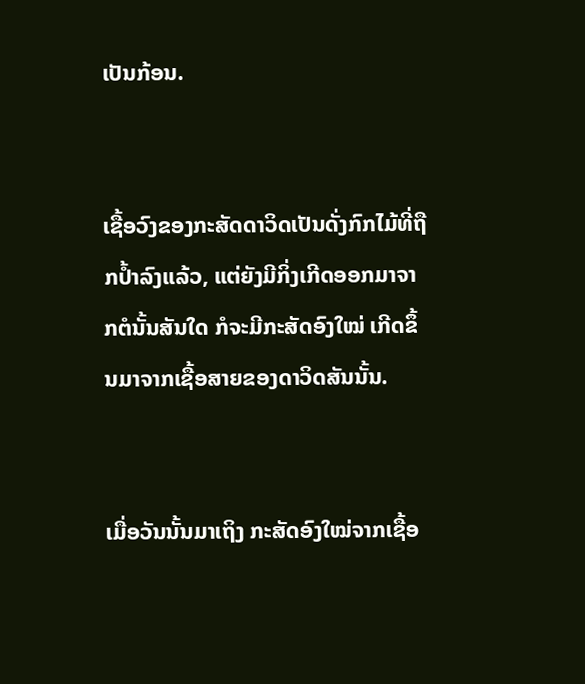ເປັນກ້ອນ.


ເຊື້ອວົງຂອງກະສັດດາວິດເປັນດັ່ງກົກໄມ້ທີ່ຖືກປໍ້າລົງແລ້ວ, ແຕ່ຍັງມີກິ່ງເກີດອອກມາຈາກຕໍນັ້ນສັນໃດ ກໍຈະມີກະສັດອົງໃໝ່ ເກີດຂຶ້ນມາຈາກເຊື້ອສາຍຂອງດາວິດສັນນັ້ນ.


ເມື່ອວັນນັ້ນມາເຖິງ ກະສັດອົງໃໝ່ຈາກເຊື້ອ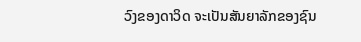ວົງຂອງດາວິດ ຈະເປັນສັນຍາລັກຂອງຊົນ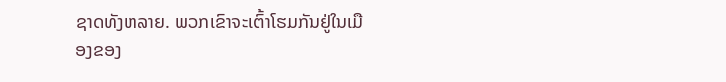ຊາດທັງຫລາຍ. ພວກເຂົາຈະເຕົ້າໂຮມກັນຢູ່ໃນເມືອງຂອງ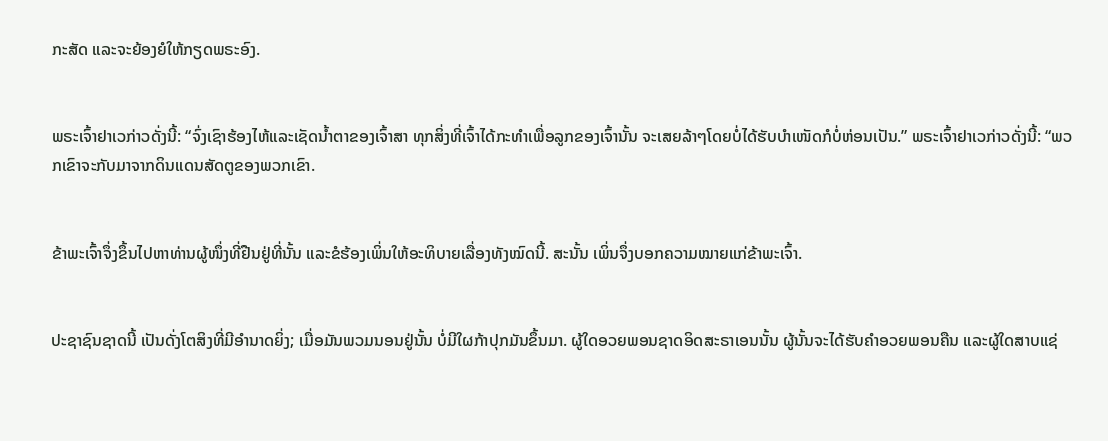ກະສັດ ແລະຈະຍ້ອງຍໍໃຫ້ກຽດພຣະອົງ.


ພຣະເຈົ້າຢາເວກ່າວດັ່ງນີ້: “ຈົ່ງເຊົາຮ້ອງໄຫ້ແລະເຊັດນໍ້າຕາຂອງເຈົ້າສາ ທຸກສິ່ງທີ່ເຈົ້າໄດ້ກະທຳເພື່ອລູກຂອງເຈົ້ານັ້ນ ຈະເສຍລ້າໆໂດຍບໍ່ໄດ້ຮັບບຳເໜັດກໍບໍ່ຫ່ອນເປັນ.” ພຣະເຈົ້າຢາເວກ່າວດັ່ງນີ້: “ພວກເຂົາຈະກັບມາຈາກດິນແດນສັດຕູຂອງພວກເຂົາ.


ຂ້າພະເຈົ້າຈຶ່ງຂຶ້ນໄປຫາທ່ານຜູ້ໜຶ່ງທີ່ຢືນຢູ່ທີ່ນັ້ນ ແລະຂໍຮ້ອງເພິ່ນໃຫ້ອະທິບາຍເລື່ອງທັງໝົດນີ້. ສະນັ້ນ ເພິ່ນຈຶ່ງບອກຄວາມໝາຍແກ່ຂ້າພະເຈົ້າ.


ປະຊາຊົນຊາດນີ້ ເປັນດັ່ງໂຕສິງທີ່ມີອຳນາດຍິ່ງ; ເມື່ອມັນພວມນອນຢູ່ນັ້ນ ບໍ່ມີໃຜກ້າປຸກມັນຂຶ້ນມາ. ຜູ້ໃດອວຍພອນຊາດອິດສະຣາເອນນັ້ນ ຜູ້ນັ້ນຈະໄດ້ຮັບຄຳອວຍພອນຄືນ ແລະຜູ້ໃດສາບແຊ່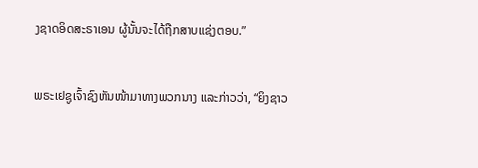ງຊາດອິດສະຣາເອນ ຜູ້ນັ້ນຈະໄດ້ຖືກສາບແຊ່ງຕອບ.”


ພຣະເຢຊູເຈົ້າຊົງຫັນໜ້າມາທາງພວກນາງ ແລະກ່າວວ່າ, “ຍິງຊາວ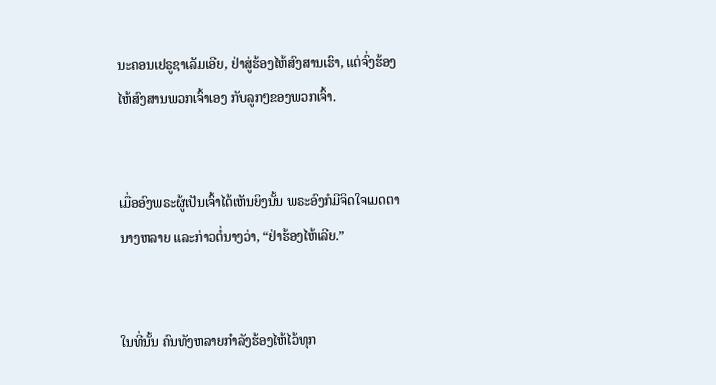ນະຄອນເຢຣູຊາເລັມເອີຍ, ຢ່າສູ່ຮ້ອງໄຫ້ສົງສານເຮົາ, ແຕ່ຈົ່ງຮ້ອງໄຫ້ສົງສານພວກເຈົ້າເອງ ກັບລູກໆຂອງພວກເຈົ້າ.


ເມື່ອອົງພຣະຜູ້ເປັນເຈົ້າໄດ້ເຫັນຍິງນັ້ນ ພຣະອົງກໍມີຈິດໃຈເມດຕານາງຫລາຍ ແລະກ່າວຕໍ່ນາງວ່າ, “ຢ່າຮ້ອງໄຫ້ເລີຍ.”


ໃນທີ່ນັ້ນ ຄົນທັງຫລາຍກຳລັງຮ້ອງໄຫ້ໄວ້ທຸກ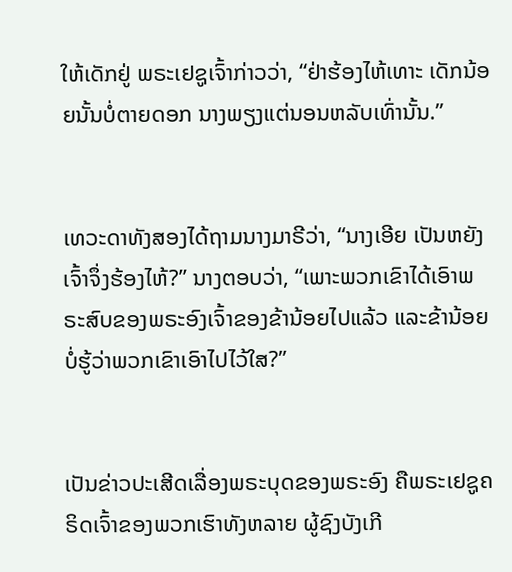ໃຫ້ເດັກຢູ່ ພຣະເຢຊູເຈົ້າກ່າວວ່າ, “ຢ່າຮ້ອງໄຫ້ເທາະ ເດັກນ້ອຍນັ້ນບໍ່ຕາຍດອກ ນາງພຽງແຕ່ນອນຫລັບເທົ່ານັ້ນ.”


ເທວະດາທັງສອງໄດ້ຖາມນາງມາຣີວ່າ, “ນາງເອີຍ ເປັນຫຍັງເຈົ້າຈຶ່ງຮ້ອງໄຫ້?” ນາງຕອບວ່າ, “ເພາະພວກເຂົາໄດ້ເອົາພຣະສົບຂອງພຣະອົງເຈົ້າຂອງຂ້ານ້ອຍໄປແລ້ວ ແລະຂ້ານ້ອຍບໍ່ຮູ້ວ່າພວກເຂົາເອົາໄປໄວ້ໃສ?”


ເປັນຂ່າວປະເສີດເລື່ອງພຣະບຸດຂອງພຣະອົງ ຄືພຣະເຢຊູຄຣິດເຈົ້າຂອງພວກເຮົາທັງຫລາຍ ຜູ້ຊົງບັງເກີ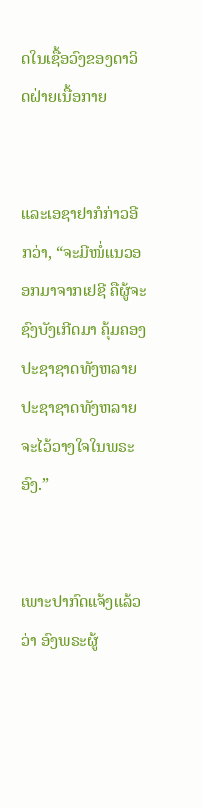ດໃນເຊື້ອວົງຂອງດາວິດຝ່າຍເນື້ອກາຍ


ແລະເອຊາຢາກໍກ່າວອີກວ່າ, “ຈະມີໜໍ່ແນວອອກມາຈາກເຢຊີ ຄືຜູ້ຈະຊົງບັງເກີດມາ ຄຸ້ມຄອງປະຊາຊາດທັງຫລາຍ ປະຊາຊາດທັງຫລາຍ ຈະໄວ້ວາງໃຈໃນພຣະອົງ.”


ເພາະປາກົດແຈ້ງແລ້ວວ່າ ອົງພຣະຜູ້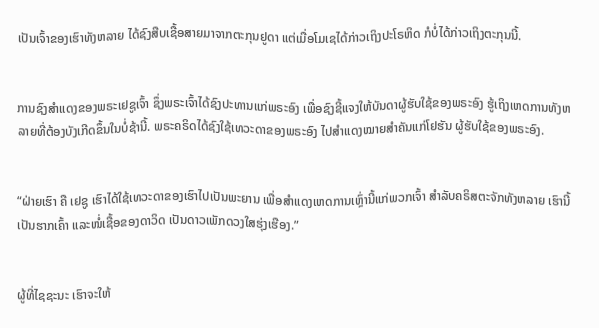ເປັນເຈົ້າຂອງເຮົາທັງຫລາຍ ໄດ້ຊົງສືບເຊື້ອສາຍມາຈາກຕະກຸນຢູດາ ແຕ່ເມື່ອໂມເຊໄດ້ກ່າວເຖິງປະໂຣຫິດ ກໍບໍ່ໄດ້ກ່າວເຖິງຕະກຸນນີ້.


ການຊົງສຳແດງຂອງພຣະເຢຊູເຈົ້າ ຊຶ່ງພຣະເຈົ້າໄດ້ຊົງປະທານແກ່ພຣະອົງ ເພື່ອຊົງຊີ້ແຈງໃຫ້ບັນດາຜູ້ຮັບໃຊ້ຂອງພຣະອົງ ຮູ້ເຖິງເຫດການທັງຫລາຍທີ່ຕ້ອງບັງເກີດຂຶ້ນໃນບໍ່ຊ້ານີ້. ພຣະຄຣິດໄດ້ຊົງໃຊ້ເທວະດາຂອງພຣະອົງ ໄປສຳແດງໝາຍສຳຄັນແກ່ໂຢຮັນ ຜູ້ຮັບໃຊ້ຂອງພຣະອົງ.


“ຝ່າຍເຮົາ ຄື ເຢຊູ ເຮົາໄດ້ໃຊ້ເທວະດາຂອງເຮົາໄປເປັນພະຍານ ເພື່ອສຳແດງເຫດການເຫຼົ່ານີ້ແກ່ພວກເຈົ້າ ສຳລັບຄຣິສຕະຈັກທັງຫລາຍ ເຮົານີ້ເປັນຮາກເຄົ້າ ແລະໜໍ່ເຊື້ອຂອງດາວິດ ເປັນດາວເພັກດວງໃສຮຸ່ງເຮືອງ.”


ຜູ້ທີ່ໄຊຊະນະ ເຮົາຈະໃຫ້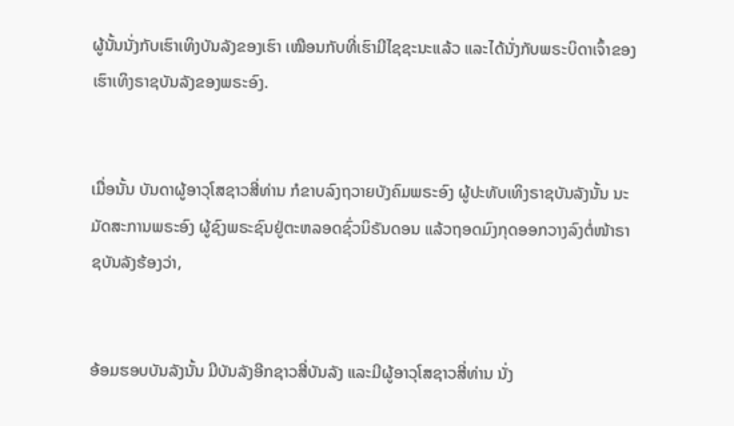ຜູ້ນັ້ນນັ່ງກັບເຮົາເທິງບັນລັງຂອງເຮົາ ເໝືອນກັບທີ່ເຮົາມີໄຊຊະນະແລ້ວ ແລະໄດ້ນັ່ງກັບພຣະບິດາເຈົ້າຂອງເຮົາເທິງຣາຊບັນລັງຂອງພຣະອົງ.


ເມື່ອນັ້ນ ບັນດາຜູ້ອາວຸໂສຊາວສີ່ທ່ານ ກໍຂາບລົງຖວາຍບັງຄົມພຣະອົງ ຜູ້ປະທັບເທິງຣາຊບັນລັງນັ້ນ ນະມັດສະການພຣະອົງ ຜູ້ຊົງພຣະຊົນຢູ່ຕະຫລອດຊົ່ວນິຣັນດອນ ແລ້ວຖອດມົງກຸດອອກວາງລົງຕໍ່ໜ້າຣາຊບັນລັງຮ້ອງວ່າ,


ອ້ອມຮອບບັນລັງນັ້ນ ມີບັນລັງອີກຊາວສີ່ບັນລັງ ແລະມີຜູ້ອາວຸໂສຊາວສີ່ທ່ານ ນັ່ງ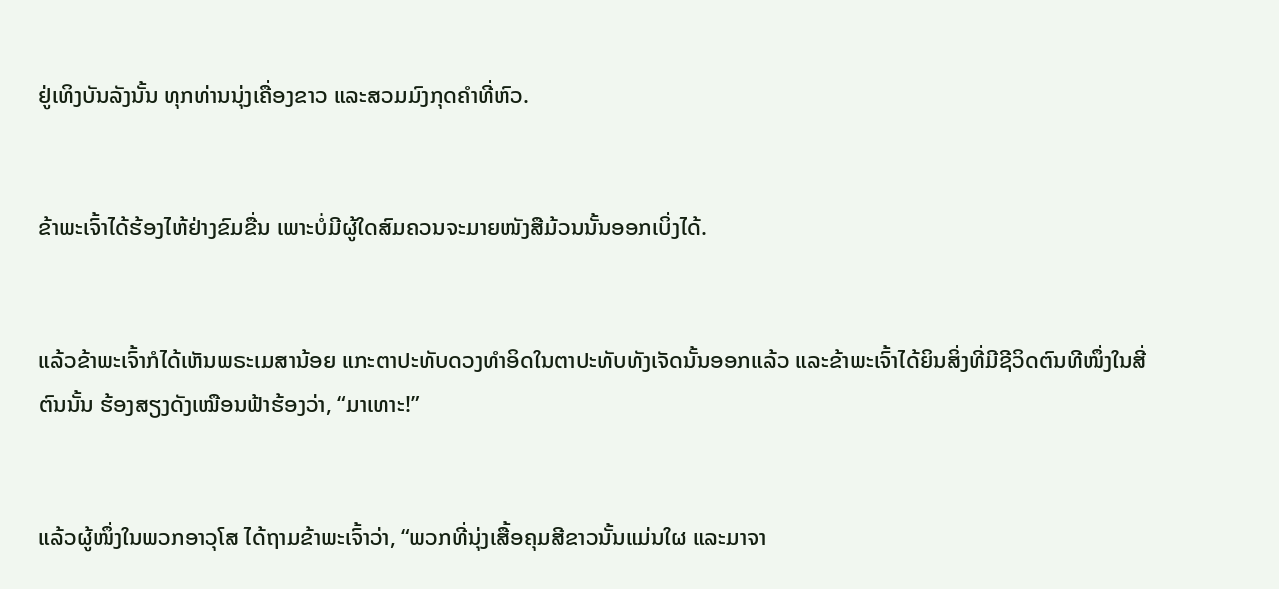ຢູ່ເທິງບັນລັງນັ້ນ ທຸກທ່ານນຸ່ງເຄື່ອງຂາວ ແລະສວມມົງກຸດຄຳທີ່ຫົວ.


ຂ້າພະເຈົ້າໄດ້ຮ້ອງໄຫ້ຢ່າງຂົມຂື່ນ ເພາະບໍ່ມີຜູ້ໃດສົມຄວນຈະມາຍໜັງສືມ້ວນນັ້ນອອກເບິ່ງໄດ້.


ແລ້ວຂ້າພະເຈົ້າກໍໄດ້ເຫັນພຣະເມສານ້ອຍ ແກະຕາປະທັບດວງທຳອິດໃນຕາປະທັບທັງເຈັດນັ້ນອອກແລ້ວ ແລະຂ້າພະເຈົ້າໄດ້ຍິນສິ່ງທີ່ມີຊີວິດຕົນທີໜຶ່ງໃນສີ່ຕົນນັ້ນ ຮ້ອງສຽງດັງເໝືອນຟ້າຮ້ອງວ່າ, “ມາເທາະ!”


ແລ້ວຜູ້ໜຶ່ງໃນພວກອາວຸໂສ ໄດ້ຖາມຂ້າພະເຈົ້າວ່າ, “ພວກທີ່ນຸ່ງເສື້ອຄຸມສີຂາວນັ້ນແມ່ນໃຜ ແລະມາຈາ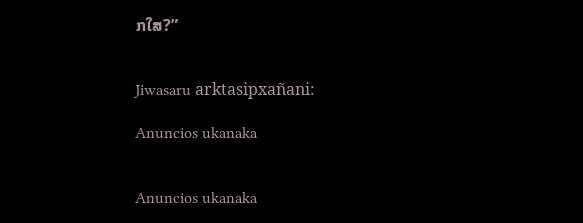ກໃສ?”


Jiwasaru arktasipxañani:

Anuncios ukanaka


Anuncios ukanaka